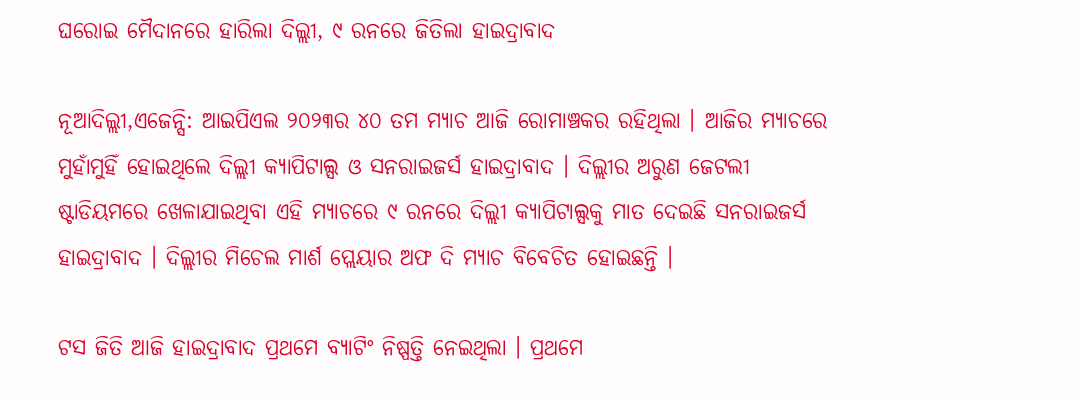ଘରୋଇ ମୈଦାନରେ ହାରିଲା ଦିଲ୍ଲୀ, ୯ ରନରେ ଜିତିଲା ହାଇଦ୍ରାବାଦ

ନୂଆଦିଲ୍ଲୀ,ଏଜେନ୍ସି: ଆଇପିଏଲ ୨୦୨୩ର ୪୦ ତମ ମ୍ୟାଚ ଆଜି ରୋମାଞ୍ଚକର ରହିଥିଲା । ଆଜିର ମ୍ୟାଚରେ ମୁହାଁମୁହିଁ ହୋଇଥିଲେ ଦିଲ୍ଲୀ କ୍ୟାପିଟାଲ୍ସ ଓ ସନରାଇଜର୍ସ ହାଇଦ୍ରାବାଦ । ଦିଲ୍ଲୀର ଅରୁଣ ଜେଟଲୀ ଷ୍ଟାଡିୟମରେ ଖେଳାଯାଇଥିବା ଏହି ମ୍ୟାଚରେ ୯ ରନରେ ଦିଲ୍ଲୀ କ୍ୟାପିଟାଲ୍ସକୁ ମାତ ଦେଇଛି ସନରାଇଜର୍ସ ହାଇଦ୍ରାବାଦ । ଦିଲ୍ଲୀର ମିଚେଲ ମାର୍ଶ ପ୍ଲେୟାର ଅଫ ଦି ମ୍ୟାଚ ବିବେଚିତ ହୋଇଛନ୍ତି ।

ଟସ ଜିତି ଆଜି ହାଇଦ୍ରାବାଦ ପ୍ରଥମେ ବ୍ୟାଟିଂ ନିଷ୍ପତ୍ତି ନେଇଥିଲା । ପ୍ରଥମେ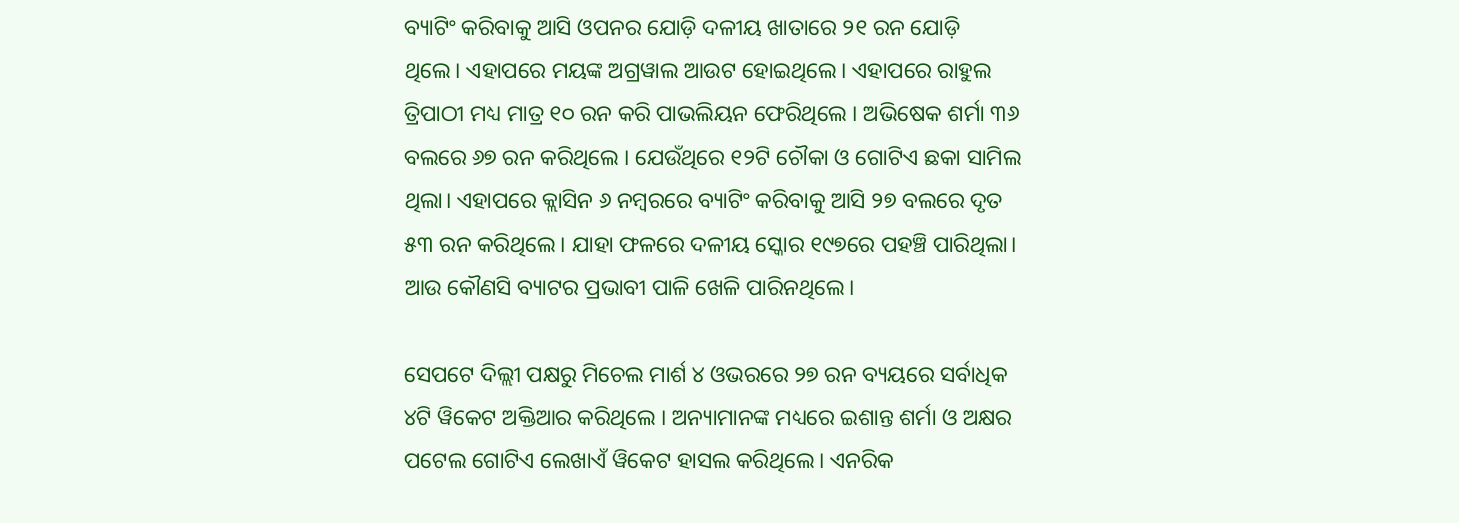ବ୍ୟାଟିଂ କରିବାକୁ ଆସି ଓପନର ଯୋଡ଼ି ଦଳୀୟ ଖାତାରେ ୨୧ ରନ ଯୋଡ଼ି ଥିଲେ। ଏହାପରେ ମୟଙ୍କ ଅଗ୍ରୱାଲ ଆଉଟ ହୋଇଥିଲେ। ଏହାପରେ ରାହୁଲ ତ୍ରିପାଠୀ ମଧ୍ୟ ମାତ୍ର ୧୦ ରନ କରି ପାଭଲିୟନ ଫେରିଥିଲେ । ଅଭିଷେକ ଶର୍ମା ୩୬ ବଲରେ ୬୭ ରନ କରିଥିଲେ । ଯେଉଁଥିରେ ୧୨ଟି ଚୌକା ଓ ଗୋଟିଏ ଛକା ସାମିଲ ଥିଲା। ଏହାପରେ କ୍ଲାସିନ ୬ ନମ୍ବରରେ ବ୍ୟାଟିଂ କରିବାକୁ ଆସି ୨୭ ବଲରେ ଦୃତ ୫୩ ରନ କରିଥିଲେ। ଯାହା ଫଳରେ ଦଳୀୟ ସ୍କୋର ୧୯୭ରେ ପହଞ୍ଚି ପାରିଥିଲା। ଆଉ କୌଣସି ବ୍ୟାଟର ପ୍ରଭାବୀ ପାଳି ଖେଳି ପାରିନଥିଲେ।

ସେପଟେ ଦିଲ୍ଲୀ ପକ୍ଷରୁ ମିଚେଲ ମାର୍ଶ ୪ ଓଭରରେ ୨୭ ରନ ବ୍ୟୟରେ ସର୍ବାଧିକ ୪ଟି ୱିକେଟ ଅକ୍ତିଆର କରିଥିଲେ । ଅନ୍ୟାମାନଙ୍କ ମଧ୍ୟରେ ଇଶାନ୍ତ ଶର୍ମା ଓ ଅକ୍ଷର ପଟେଲ ଗୋଟିଏ ଲେଖାଏଁ ୱିକେଟ ହାସଲ କରିଥିଲେ। ଏନରିକ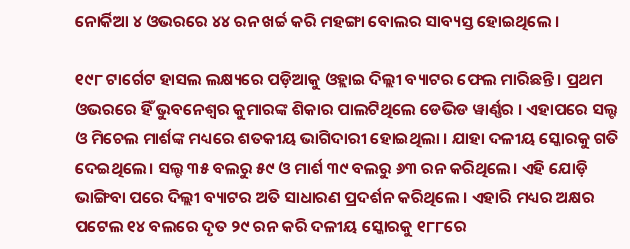ନୋର୍କିଆ ୪ ଓଭରରେ ୪୪ ରନ ଖର୍ଚ୍ଚ କରି ମହଙ୍ଗା ବୋଲର ସାବ୍ୟସ୍ତ ହୋଇଥିଲେ ।

୧୯୮ ଟାର୍ଗେଟ ହାସଲ ଲକ୍ଷ୍ୟରେ ପଡ଼ିଆକୁ ଓହ୍ଲାଇ ଦିଲ୍ଲୀ ବ୍ୟାଟର ଫେଲ ମାରିଛନ୍ତି । ପ୍ରଥମ ଓଭରରେ ହିଁ ଭୁବନେଶ୍ବର କୁମାରଙ୍କ ଶିକାର ପାଲଟିଥିଲେ ଡେଭିଡ ୱାର୍ଣ୍ଣର । ଏହାପରେ ସଲ୍ଟ ଓ ମିଚେଲ ମାର୍ଶଙ୍କ ମଧ୍ୟରେ ଶତକୀୟ ଭାଗିଦାରୀ ହୋଇଥିଲା । ଯାହା ଦଳୀୟ ସ୍କୋରକୁ ଗତି ଦେଇଥିଲେ। ସଲ୍ଟ ୩୫ ବଲରୁ ୫୯ ଓ ମାର୍ଶ ୩୯ ବଲରୁ ୬୩ ରନ କରିଥିଲେ। ଏହି ଯୋଡ଼ି ଭାଙ୍ଗିବା ପରେ ଦିଲ୍ଲୀ ବ୍ୟାଟର ଅତି ସାଧାରଣ ପ୍ରଦର୍ଶନ କରିଥିଲେ । ଏହାରି ମଧ୍ୟର ଅକ୍ଷର ପଟେଲ ୧୪ ବଲରେ ଦୃତ ୨୯ ରନ କରି ଦଳୀୟ ସ୍କୋରକୁ ୧୮୮ରେ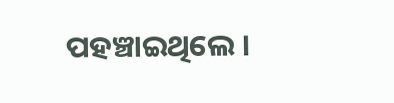ପହଞ୍ଚାଇଥିଲେ ।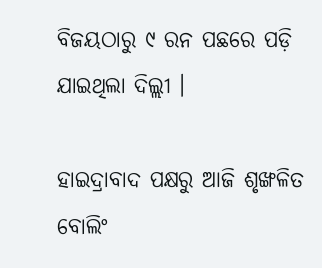ବିଜୟଠାରୁ ୯ ରନ ପଛରେ ପଡ଼ି ଯାଇଥିଲା ଦିଲ୍ଲୀ ।

ହାଇଦ୍ରାବାଦ ପକ୍ଷରୁ ଆଜି ଶୃଙ୍ଖଳିତ ବୋଲିଂ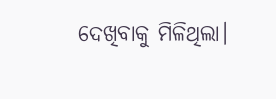ଦେଖିବାକୁ ମିଳିଥିଲା।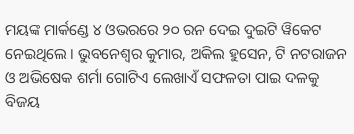ମୟଙ୍କ ମାର୍କଣ୍ଡେ ୪ ଓଭରରେ ୨୦ ରନ ଦେଇ ଦୁଇଟି ୱିକେଟ ନେଇଥିଲେ । ଭୁବନେଶ୍ବର କୁମାର, ଅକିଲ ହୁସେନ, ଟି ନଟରାଜନ ଓ ଅଭିଷେକ ଶର୍ମା ଗୋଟିଏ ଲେଖାଏଁ ସଫଳତା ପାଇ ଦଳକୁ ବିଜୟ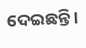ଦେଇଛନ୍ତି ।